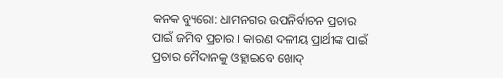କନକ ବ୍ୟୁରୋ: ଧାମନଗର ଉପନିର୍ବାଚନ ପ୍ରଚାର ପାଇଁ ଜମିବ ପ୍ରଚାର । କାରଣ ଦଳୀୟ ପ୍ରାର୍ଥୀଙ୍କ ପାଇଁ ପ୍ରଚାର ମୈଦାନକୁ ଓହ୍ଲାଇବେ ଖୋଦ୍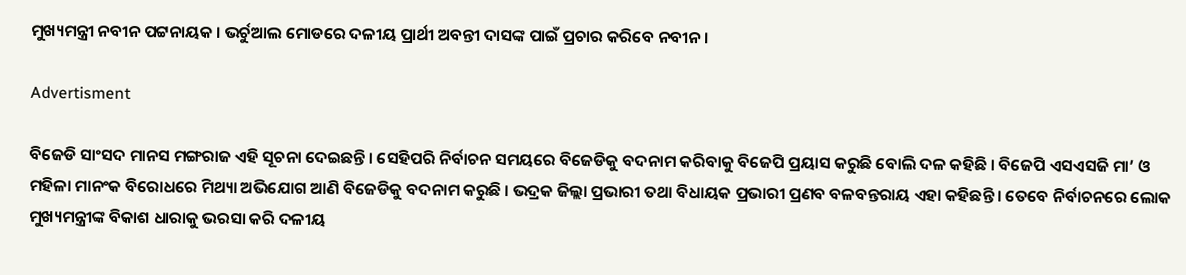ମୁଖ୍ୟମନ୍ତ୍ରୀ ନବୀନ ପଟ୍ଟନାୟକ । ଭର୍ଚୁଆଲ ମୋଡରେ ଦଳୀୟ ପ୍ରାର୍ଥୀ ଅବନ୍ତୀ ଦାସଙ୍କ ପାଇଁ ପ୍ରଚାର କରିବେ ନବୀନ ।

Advertisment

ବିଜେଡି ସାଂସଦ ମାନସ ମଙ୍ଗରାଜ ଏହି ସୂଚନା ଦେଇଛନ୍ତି । ସେହିପରି ନିର୍ବାଚନ ସମୟରେ ବିଜେଡିକୁ ବଦନାମ କରିବାକୁ ବିଜେପି ପ୍ରୟାସ କରୁଛି ବୋଲି ଦଳ କହିଛି । ବିଜେପି ଏସଏସଜି ମା’ ଓ ମହିଳା ମାନଂକ ବିରୋଧରେ ମିଥ୍ୟା ଅଭିଯୋଗ ଆଣି ବିଜେଡିକୁ ବଦନାମ କରୁଛି । ଭଦ୍ରକ ଜିଲ୍ଲା ପ୍ରଭାରୀ ତଥା ବିଧାୟକ ପ୍ରଭାରୀ ପ୍ରଣବ ବଳବନ୍ତରାୟ ଏହା କହିଛନ୍ତି । ତେବେ ନିର୍ବାଚନରେ ଲୋକ ମୁଖ୍ୟମନ୍ତ୍ରୀଙ୍କ ବିକାଶ ଧାରାକୁ ଭରସା କରି ଦଳୀୟ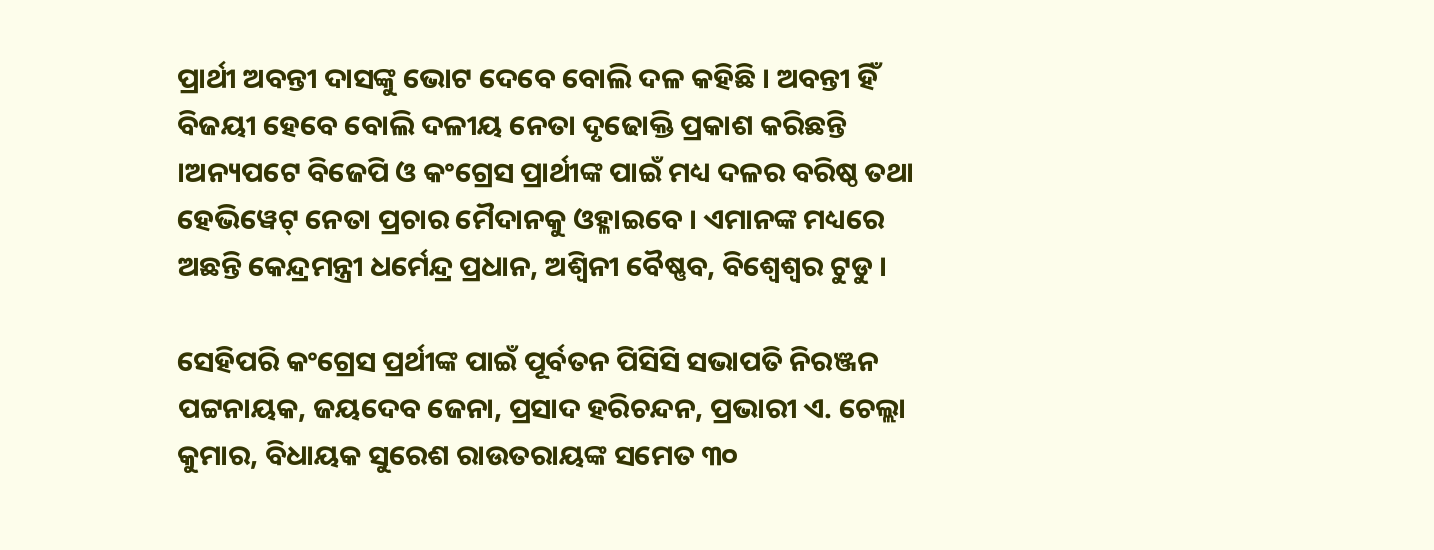ପ୍ରାର୍ଥୀ ଅବନ୍ତୀ ଦାସଙ୍କୁ ଭୋଟ ଦେବେ ବୋଲି ଦଳ କହିଛି । ଅବନ୍ତୀ ହିଁ ବିଜୟୀ ହେବେ ବୋଲି ଦଳୀୟ ନେତା ଦୃଢୋକ୍ତି ପ୍ରକାଶ କରିଛନ୍ତି ।ଅନ୍ୟପଟେ ବିଜେପି ଓ କଂଗ୍ରେସ ପ୍ରାର୍ଥୀଙ୍କ ପାଇଁ ମଧ୍ୟ ଦଳର ବରିଷ୍ଠ ତଥା ହେଭିୱେଟ୍ ନେତା ପ୍ରଚାର ମୈଦାନକୁ ଓହ୍ଳାଇବେ । ଏମାନଙ୍କ ମଧ୍ୟରେ ଅଛନ୍ତି କେନ୍ଦ୍ରମନ୍ତ୍ରୀ ଧର୍ମେନ୍ଦ୍ର ପ୍ରଧାନ, ଅଶ୍ୱିନୀ ବୈଷ୍ଣବ, ବିଶ୍ୱେଶ୍ୱର ଟୁଡୁ ।

ସେହିପରି କଂଗ୍ରେସ ପ୍ରର୍ଥୀଙ୍କ ପାଇଁ ପୂର୍ବତନ ପିସିସି ସଭାପତି ନିରଞ୍ଜନ ପଟ୍ଟନାୟକ, ଜୟଦେବ ଜେନା, ପ୍ରସାଦ ହରିଚନ୍ଦନ, ପ୍ରଭାରୀ ଏ. ଚେଲ୍ଲା କୁମାର, ବିଧାୟକ ସୁରେଶ ରାଉତରାୟଙ୍କ ସମେତ ୩୦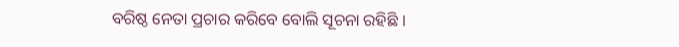ବରିଷ୍ଠ ନେତା ପ୍ରଚାର କରିବେ ବୋଲି ସୂଚନା ରହିଛି ।